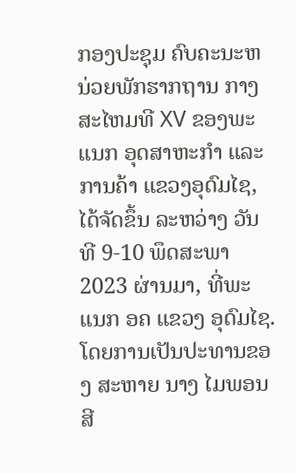ກອງປະຊຸມ ຄົບຄະນະຫນ່ວຍພັກຮາກຖານ ກາງສະໄຫມທີ XV ຂອງພະແນກ ອຸດສາຫະກໍາ ແລະ ການຄ້າ ແຂວງອຸດົມໄຊ, ໄດ້ຈັດຂຶ້ນ ລະຫວ່າງ ວັນທີ 9-10 ພຶດສະພາ 2023 ຜ່ານມາ, ທີ່ພະແນກ ອຄ ແຂວງ ອຸດົມໄຊ. ໂດຍການເປັນປະທານຂອງ ສະຫາຍ ນາງ ໄມພອນ ສີ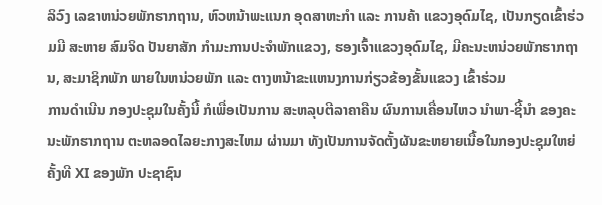ລິວົງ ເລຂາຫນ່ວຍພັກຮາກຖານ, ຫົວຫນ້າພະແນກ ອຸດສາຫະກຳ ແລະ ການຄ້າ ແຂວງອຸດົມໄຊ, ເປັນກຽດເຂົ້າຮ່ວມມີ ສະຫາຍ ສົມຈິດ ປັນຍາສັກ ກຳມະການປະຈຳພັກແຂວງ, ຮອງເຈົ້າແຂວງອຸດົມໄຊ, ມີຄະນະຫນ່ວຍພັກຮາກຖານ, ສະມາຊິກພັກ ພາຍໃນຫນ່ວຍພັກ ແລະ ຕາງຫນ້າຂະແຫນງການກ່ຽວຂ້ອງຂັ້ນແຂວງ ເຂົ້າຮ່ວມ
ການດຳເນີນ ກອງປະຊຸມໃນຄັ້ງນີ້ ກໍເພື່ອເປັນການ ສະຫລຸບຕີລາຄາຄືນ ຜົນການເຄື່ອນໄຫວ ນຳພາ-ຊີ້ນໍາ ຂອງຄະນະພັກຮາກຖານ ຕະຫລອດໄລຍະກາງສະໄຫມ ຜ່ານມາ ທັງເປັນການຈັດຕັ້ງຜັນຂະຫຍາຍເນື້ອໃນກອງປະຊຸມໃຫຍ່ ຄັ້ງທີ XI ຂອງພັກ ປະຊາຊົນ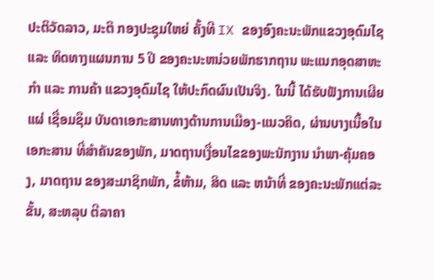ປະຕິວັດລາວ, ມະຕິ ກອງປະຊຸມໃຫຍ່ ຄັ້ງທີ IX ຂອງອົງຄະນະພັກແຂວງອຸດົມໄຊ ແລະ ທິດທາງແຜນການ 5 ປີ ຂອງຄະນະຫນ່ວຍພັກຮາກຖານ ພະແນກອຸດສາຫະກຳ ແລະ ການຄ້າ ແຂວງອຸດົມໄຊ ໃຫ້ປະກົດຜົນເປັນຈິງ. ໃນນີ້ ໄດ້ຮັບຟັງການເຜີຍແຜ່ ເຊື່ອມຊຶມ ບັນດາເອກະສານທາງດ້ານການເມືອງ-ແນວຄິດ, ຜ່ານບາງເນື້ອໃນເອກະສານ ທີ່ສໍາຄັນຂອງພັກ, ມາດຖານເງື່ອນໄຂຂອງພະນັກງານ ນຳພາ-ຄຸ້ມຄອງ, ມາດຖານ ຂອງສະມາຊິກພັກ, ຂໍ້ຫ້າມ, ສິດ ແລະ ຫນ້າທີ່ ຂອງຄະນະພັກແຕ່ລະຂັ້ນ, ສະຫລຸບ ຕີລາຄາ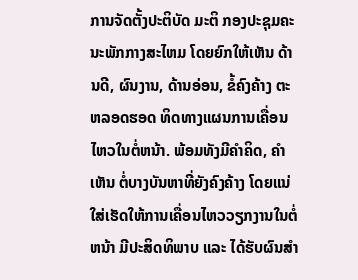ການຈັດຕັ້ງປະຕິບັດ ມະຕິ ກອງປະຊຸມຄະນະພັກກາງສະໄຫມ ໂດຍຍົກໃຫ້ເຫັນ ດ້ານດີ, ຜົນງານ, ດ້ານອ່ອນ, ຂໍ້ຄົງຄ້າງ ຕະຫລອດຮອດ ທິດທາງແຜນການເຄື່ອນໄຫວໃນຕໍ່ຫນ້າ. ພ້ອມທັງມີຄຳຄິດ, ຄຳເຫັນ ຕໍ່ບາງບັນຫາທີ່ຍັງຄົງຄ້າງ ໂດຍແນ່ໃສ່ເຮັດໃຫ້ການເຄື່ອນໄຫວວຽກງານໃນຕໍ່ຫນ້າ ມີປະສິດທິພາບ ແລະ ໄດ້ຮັບຜົນສຳ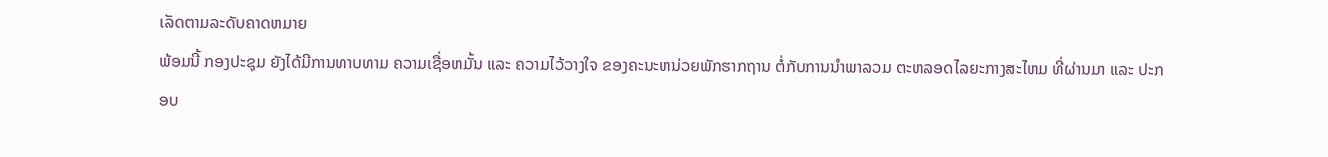ເລັດຕາມລະດັບຄາດຫມາຍ
ພ້ອມນີ້ ກອງປະຊຸມ ຍັງໄດ້ມີການທາບທາມ ຄວາມເຊື່ອຫມັ້ນ ແລະ ຄວາມໄວ້ວາງໃຈ ຂອງຄະນະຫນ່ວຍພັກຮາກຖານ ຕໍ່ກັບການນຳພາລວມ ຕະຫລອດໄລຍະກາງສະໄຫມ ທີ່ຜ່ານມາ ແລະ ປະກອບ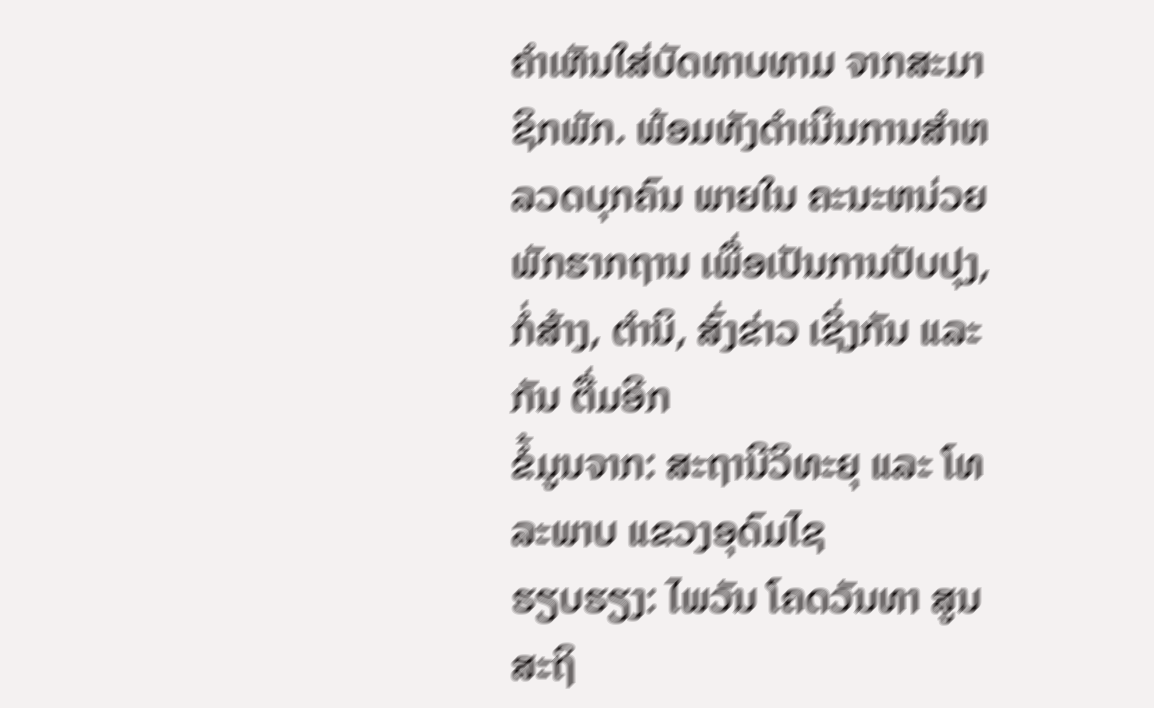ຄຳເຫັນໃສ່ບັດທາບທາມ ຈາກສະມາຊິກພັກ. ພ້ອມທັງດໍາເນີນການສຳຫລວດບຸກຄົນ ພາຍໃນ ຄະນະຫນ່ວຍພັກຮາກຖານ ເພື່ອເປັນການປັບປຸງ, ກໍ່ສ້າງ, ຕຳນິ, ສົ່ງຂ່າວ ເຊິ່ງກັນ ແລະ ກັນ ຕື່ມອີກ
ຂໍ້ມູນຈາກ: ສະຖານີວິທະຍຸ ແລະ ໂທລະພາບ ແຂວງອຸດົມໄຊ
ຮຽບຮຽງ: ໄພວັນ ໂຄດວັນທາ ສູນສະຖິ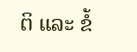ຕິ ແລະ ຂໍ້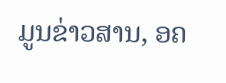ມູນຂ່າວສານ, ອຄ